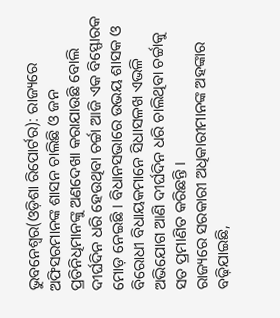ଭୁବନେଶ୍ୱର(ଓଡ଼ିଶା ରିପୋର୍ଟର): ରାଜ୍ୟରେ ଅଫିସରମାନଙ୍କ ଶାସନ ଚାଲିଛି ଓ ଜନ ପ୍ରତିନିଧିମାନଙ୍କୁ ଅଣଦେଖା କରାଯାଉଛି ବୋଲି ଦୀର୍ଘଦିନ ଧରି ହେଉଥିବା ଚର୍ଚ୍ଚା ଆଜି ଏକ ବିସ୍ଫୋରକ ମୋଡ଼ ନେଇଛି । ବିଧାନସଭାରେ ଉଭୟ ଶାସକ ଓ ବିରୋଧୀ ବିଧାୟକମାନେ ସିଧାସଳଖ ଏଭଳି ଅଭିଯୋଗ ଆଣି ଦୀର୍ଘଦିନ ଧରି ଚାଲିଥିବା ଚର୍ଚ୍ଚାକୁ ସତ ପ୍ରମାଣିତ କରିଛନ୍ତି ।
ରାଜ୍ୟରେ ସରକାରୀ ଅଧିକାରୀମାନଙ୍କ ଅହଙ୍କାର ବଢ଼ିଯାଇଛି,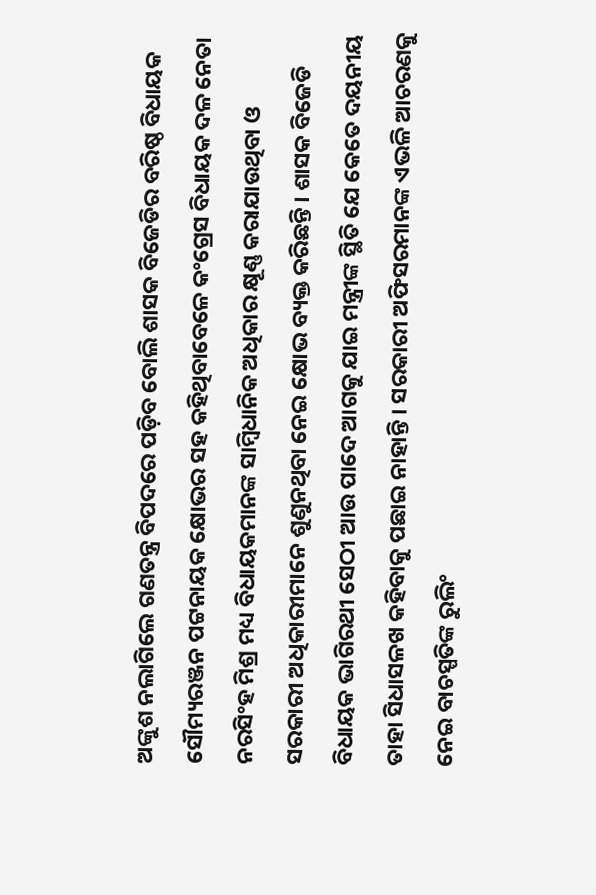ଅଙ୍କୁଶ ନଲାଗିଲେ ଗଣତନ୍ତ୍ର ବିପଦରେ ପଡ଼ିବ ବୋଲି ଶାସକ ବିଜେଡିର ବରିଷ୍ଠ ବିଧାୟକ ସୌମ୍ୟରଞ୍ଜନ ପଟ୍ଟନାୟକ କ୍ଷୋଭର ସହ କହିଥିବାବେଳେ କଂଗ୍ରେସ ବିଧାୟକ ଦଳ ନେତା ନରସିଂହ ମିଶ୍ର ମଧ୍ୟ ବିଧାୟକମାନଙ୍କ ସାମ୍ବିଧାନିକ ଅଧିକାର କ୍ଷୂଣ୍ଣ କରାଯାଉଥିବା ଓ ସରକାରୀ ଅଧିକାରୀମାନେ ଶୁଣୁନଥିବା ନେଇ କ୍ଷୋଭ ବ୍ୟକ୍ତ କରିଛନ୍ତି । ଶାସକ ବିଜେଡି ବିଧାୟକ ଭାଗିରଥୀ ସେଠୀ ଆଉ ପାଦେ ଆଗକୁ ଯାଇ ମନ୍ତ୍ରୀଙ୍କ ସ୍ଥିତି ଯେ କେତେ ଦୟନୀୟ ତାହା ସିଧାସଳଖ କହିବାକୁ ପଛାଇ ନାହାନ୍ତି । ସରକାରୀ ଅଫିସରମାନଙ୍କ ଏଭଳି ଆଚରଣକୁ ନେଇ ବାଚସ୍ପତିଙ୍କ ରୁଲିଂ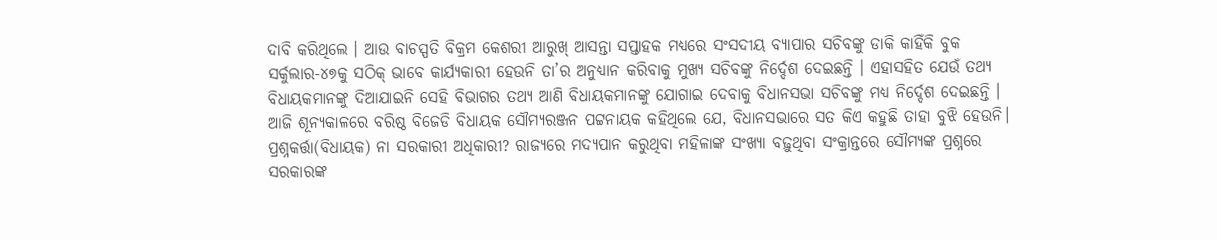ଦାବି କରିଥିଲେ । ଆଉ ବାଚସ୍ପତି ବିକ୍ରମ କେଶରୀ ଆରୁଖ୍ ଆସନ୍ତା ସପ୍ତାହକ ମଧ୍ୟରେ ସଂସଦୀୟ ବ୍ୟାପାର ସଚିବଙ୍କୁ ଡାକି କାହିଁକି ବୁକ ସର୍କୁଲାର-୪୭କୁ ସଠିକ୍ ଭାବେ କାର୍ଯ୍ୟକାରୀ ହେଉନି ତା’ର ଅନୁଧ୍ୟାନ କରିବାକୁ ମୁଖ୍ୟ ସଚିବଙ୍କୁ ନିର୍ଦ୍ଦେଶ ଦେଇଛନ୍ତି । ଏହାସହିତ ଯେଉଁ ତଥ୍ୟ ବିଧାୟକମାନଙ୍କୁ ଦିଆଯାଇନି ସେହି ବିଭାଗର ତଥ୍ୟ ଆଣି ବିଧାୟକମାନଙ୍କୁ ଯୋଗାଇ ଦେବାକୁ ବିଧାନସଭା ସଚିବଙ୍କୁ ମଧ୍ୟ ନିର୍ଦ୍ଦେଶ ଦେଇଛନ୍ତି ।
ଆଜି ଶୂନ୍ୟକାଳରେ ବରିଷ୍ଠ ବିଜେଡି ବିଧାୟକ ସୌମ୍ୟରଞ୍ଜନ ପଟ୍ଟନାୟକ କହିଥିଲେ ଯେ, ବିଧାନସଭାରେ ସତ କିଏ କହୁଛି ତାହା ବୁଝି ହେଉନି। ପ୍ରଶ୍ନକର୍ତ୍ତା(ବିଧାୟକ) ନା ସରକାରୀ ଅଧିକାରୀ? ରାଜ୍ୟରେ ମଦ୍ୟପାନ କରୁଥିବା ମହିଳାଙ୍କ ସଂଖ୍ୟା ବଢ଼ୁଥିବା ସଂକ୍ରାନ୍ତରେ ସୌମ୍ୟଙ୍କ ପ୍ରଶ୍ନରେ ସରକାରଙ୍କ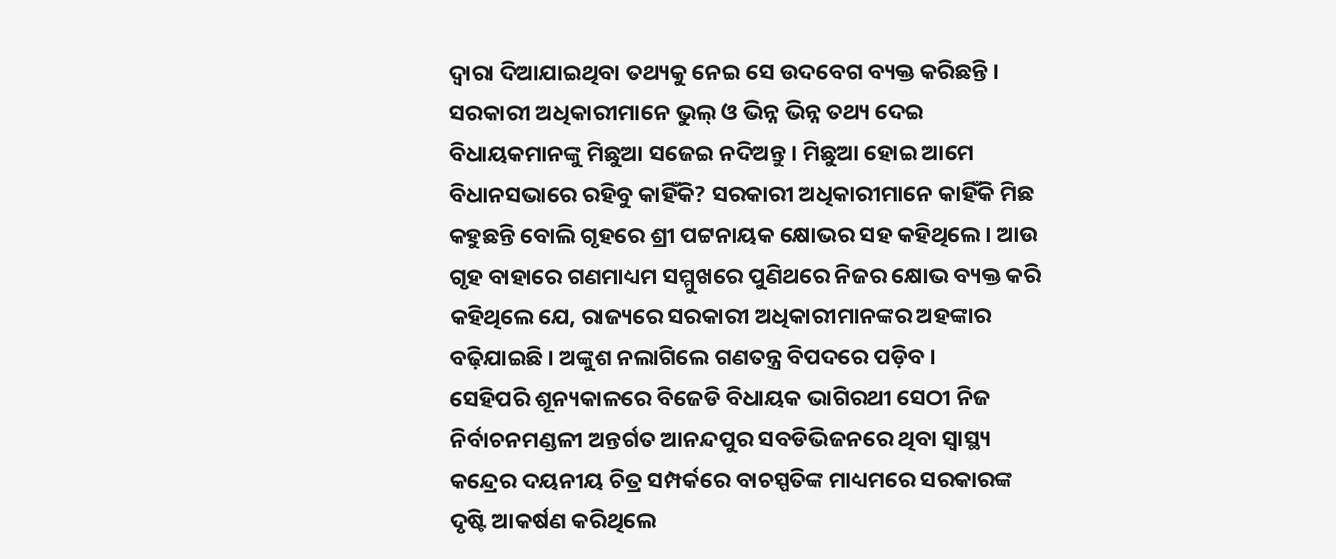ଦ୍ୱାରା ଦିଆଯାଇଥିବା ତଥ୍ୟକୁ ନେଇ ସେ ଉଦବେଗ ବ୍ୟକ୍ତ କରିଛନ୍ତି । ସରକାରୀ ଅଧିକାରୀମାନେ ଭୁଲ୍ ଓ ଭିନ୍ନ ଭିନ୍ନ ତଥ୍ୟ ଦେଇ ବିଧାୟକମାନଙ୍କୁ ମିଛୁଆ ସଜେଇ ନଦିଅନ୍ତୁ । ମିଛୁଆ ହୋଇ ଆମେ ବିଧାନସଭାରେ ରହିବୁ କାହିଁକି? ସରକାରୀ ଅଧିକାରୀମାନେ କାହିଁକି ମିଛ କହୁଛନ୍ତି ବୋଲି ଗୃହରେ ଶ୍ରୀ ପଟ୍ଟନାୟକ କ୍ଷୋଭର ସହ କହିଥିଲେ । ଆଉ ଗୃହ ବାହାରେ ଗଣମାଧ୍ୟମ ସମ୍ମୁଖରେ ପୁଣିଥରେ ନିଜର କ୍ଷୋଭ ବ୍ୟକ୍ତ କରି କହିଥିଲେ ଯେ, ରାଜ୍ୟରେ ସରକାରୀ ଅଧିକାରୀମାନଙ୍କର ଅହଙ୍କାର ବଢ଼ିଯାଇଛି । ଅଙ୍କୁଶ ନଲାଗିଲେ ଗଣତନ୍ତ୍ର ବିପଦରେ ପଡ଼ିବ ।
ସେହିପରି ଶୂନ୍ୟକାଳରେ ବିଜେଡି ବିଧାୟକ ଭାଗିରଥୀ ସେଠୀ ନିଜ ନିର୍ବାଚନମଣ୍ଡଳୀ ଅନ୍ତର୍ଗତ ଆନନ୍ଦପୁର ସବଡିଭିଜନରେ ଥିବା ସ୍ୱାସ୍ଥ୍ୟ କନ୍ଦ୍ରେର ଦୟନୀୟ ଚିତ୍ର ସମ୍ପର୍କରେ ବାଚସ୍ପତିଙ୍କ ମାଧ୍ୟମରେ ସରକାରଙ୍କ ଦୃଷ୍ଟି ଆକର୍ଷଣ କରିଥିଲେ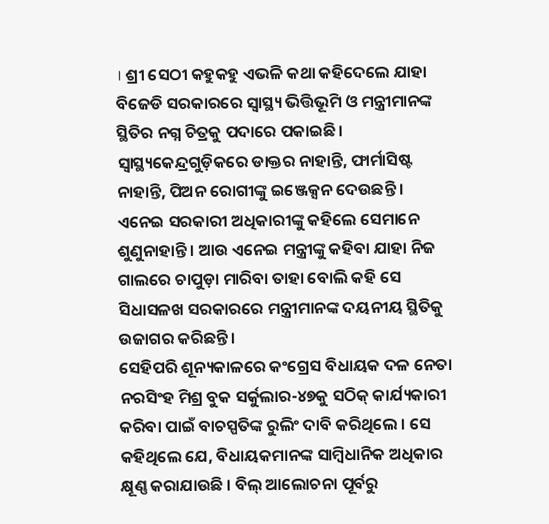। ଶ୍ରୀ ସେଠୀ କହୁକହୁ ଏଭଳି କଥା କହିଦେଲେ ଯାହା ବିଜେଡି ସରକାରରେ ସ୍ୱାସ୍ଥ୍ୟ ଭିତ୍ତିଭୂମି ଓ ମନ୍ତ୍ରୀମାନଙ୍କ ସ୍ଥିତିର ନଗ୍ନ ଚିତ୍ରକୁ ପଦାରେ ପକାଇଛି । ସ୍ୱାସ୍ଥ୍ୟକେନ୍ଦ୍ରଗୁଡ଼ିକରେ ଡାକ୍ତର ନାହାନ୍ତି, ଫାର୍ମାସିଷ୍ଟ ନାହାନ୍ତି, ପିଅନ ରୋଗୀଙ୍କୁ ଇଞ୍ଜେକ୍ସନ ଦେଉଛନ୍ତି । ଏନେଇ ସରକାରୀ ଅଧିକାରୀଙ୍କୁ କହିଲେ ସେମାନେ ଶୁଣୁନାହାନ୍ତି । ଆଉ ଏନେଇ ମନ୍ତ୍ରୀଙ୍କୁ କହିବା ଯାହା ନିଜ ଗାଲରେ ଚାପୁଡ଼ା ମାରିବା ତାହା ବୋଲି କହି ସେ ସିଧାସଳଖ ସରକାରରେ ମନ୍ତ୍ରୀମାନଙ୍କ ଦୟନୀୟ ସ୍ଥିତିକୁ ଉଜାଗର କରିଛନ୍ତି ।
ସେହିପରି ଶୂନ୍ୟକାଳରେ କଂଗ୍ରେସ ବିଧାୟକ ଦଳ ନେତା ନରସିଂହ ମିଶ୍ର ବୁକ ସର୍କୁଲାର-୪୭କୁ ସଠିକ୍ କାର୍ଯ୍ୟକାରୀ କରିବା ପାଇଁ ବାଚସ୍ପତିଙ୍କ ରୁଲିଂ ଦାବି କରିଥିଲେ । ସେ କହିଥିଲେ ଯେ, ବିଧାୟକମାନଙ୍କ ସାମ୍ବିଧାନିକ ଅଧିକାର କ୍ଷୂଣ୍ଣ କରାଯାଉଛି । ବିଲ୍ ଆଲୋଚନା ପୂର୍ବରୁ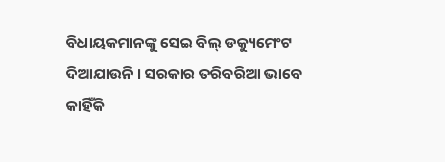ବିଧାୟକମାନଙ୍କୁ ସେଇ ବିଲ୍ ଡକ୍ୟୁମେଂଟ ଦିଆଯାଉନି । ସରକାର ତରିବରିଆ ଭାବେ କାହିଁକି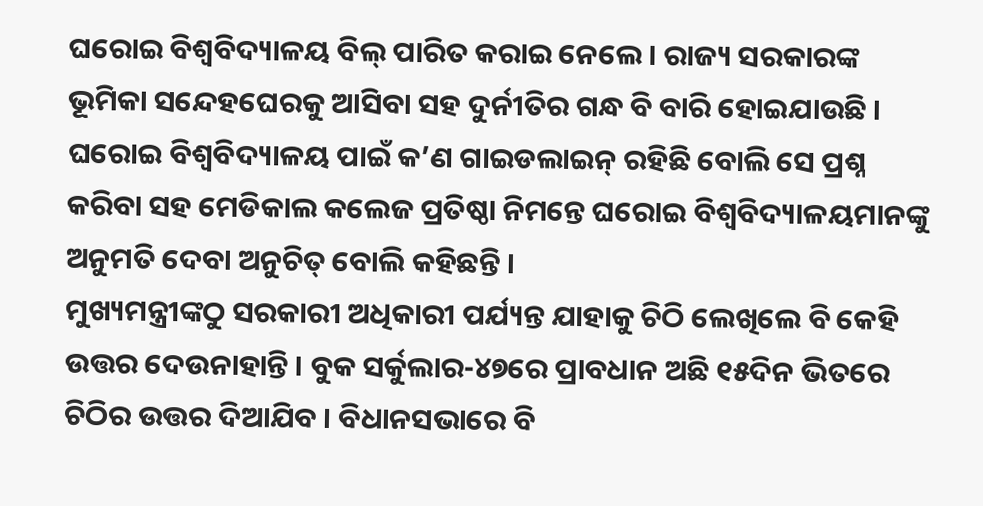ଘରୋଇ ବିଶ୍ୱବିଦ୍ୟାଳୟ ବିଲ୍ ପାରିତ କରାଇ ନେଲେ । ରାଜ୍ୟ ସରକାରଙ୍କ ଭୂମିକା ସନ୍ଦେହଘେରକୁ ଆସିବା ସହ ଦୁର୍ନୀତିର ଗନ୍ଧ ବି ବାରି ହୋଇଯାଉଛି । ଘରୋଇ ବିଶ୍ୱବିଦ୍ୟାଳୟ ପାଇଁ କ’ଣ ଗାଇଡଲାଇନ୍ ରହିଛି ବୋଲି ସେ ପ୍ରଶ୍ନ କରିବା ସହ ମେଡିକାଲ କଲେଜ ପ୍ରତିଷ୍ଠା ନିମନ୍ତେ ଘରୋଇ ବିଶ୍ୱବିଦ୍ୟାଳୟମାନଙ୍କୁ ଅନୁମତି ଦେବା ଅନୁଚିତ୍ ବୋଲି କହିଛନ୍ତି ।
ମୁଖ୍ୟମନ୍ତ୍ରୀଙ୍କଠୁ ସରକାରୀ ଅଧିକାରୀ ପର୍ଯ୍ୟନ୍ତ ଯାହାକୁ ଚିଠି ଲେଖିଲେ ବି କେହି ଉତ୍ତର ଦେଉନାହାନ୍ତି । ବୁକ ସର୍କୁଲାର-୪୭ରେ ପ୍ରାବଧାନ ଅଛି ୧୫ଦିନ ଭିତରେ ଚିଠିର ଉତ୍ତର ଦିଆଯିବ । ବିଧାନସଭାରେ ବି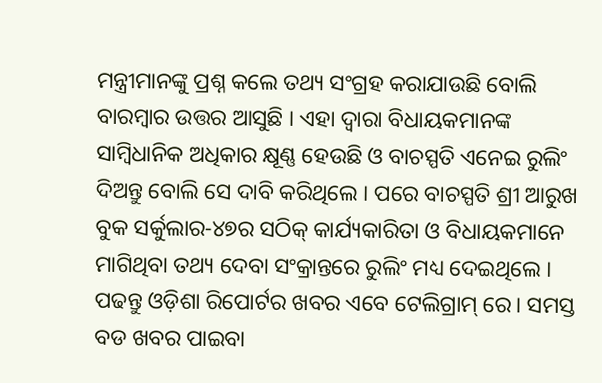ମନ୍ତ୍ରୀମାନଙ୍କୁ ପ୍ରଶ୍ନ କଲେ ତଥ୍ୟ ସଂଗ୍ରହ କରାଯାଉଛି ବୋଲି ବାରମ୍ବାର ଉତ୍ତର ଆସୁଛି । ଏହା ଦ୍ୱାରା ବିଧାୟକମାନଙ୍କ ସାମ୍ବିଧାନିକ ଅଧିକାର କ୍ଷୂଣ୍ଣ ହେଉଛି ଓ ବାଚସ୍ପତି ଏନେଇ ରୁଲିଂ ଦିଅନ୍ତୁ ବୋଲି ସେ ଦାବି କରିଥିଲେ । ପରେ ବାଚସ୍ପତି ଶ୍ରୀ ଆରୁଖ ବୁକ ସର୍କୁଲାର-୪୭ର ସଠିକ୍ କାର୍ଯ୍ୟକାରିତା ଓ ବିଧାୟକମାନେ ମାଗିଥିବା ତଥ୍ୟ ଦେବା ସଂକ୍ରାନ୍ତରେ ରୁଲିଂ ମଧ୍ୟ ଦେଇଥିଲେ ।
ପଢନ୍ତୁ ଓଡ଼ିଶା ରିପୋର୍ଟର ଖବର ଏବେ ଟେଲିଗ୍ରାମ୍ ରେ। ସମସ୍ତ ବଡ ଖବର ପାଇବା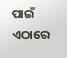ପାଇଁ ଏଠାରେ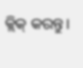କ୍ଲିକ୍ କରନ୍ତୁ।